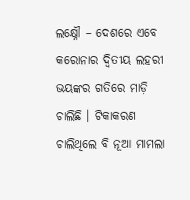ଲକ୍ଷ୍ନୌ – ଦେଶରେ ଏବେ କରୋନାର ଦ୍ୱିତୀୟ ଲହରୀ ଭୟଙ୍କର ଗତିରେ ମାଡ଼ି ଚାଲିଛି । ଟିକାକରଣ ଚାଲିଥିଲେ ବି ନୂଆ ମାମଲା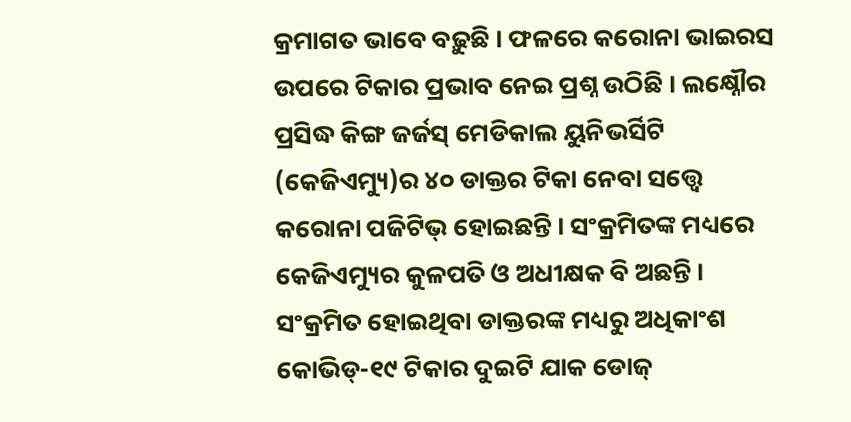କ୍ରମାଗତ ଭାବେ ବଢ଼ୁଛି । ଫଳରେ କରୋନା ଭାଇରସ ଉପରେ ଟିକାର ପ୍ରଭାବ ନେଇ ପ୍ରଶ୍ନ ଉଠିଛି । ଲକ୍ଷ୍ନୌର ପ୍ରସିଦ୍ଧ କିଙ୍ଗ ଜର୍ଜସ୍ ମେଡିକାଲ ୟୁନିଭର୍ସିଟି (କେଜିଏମ୍ୟୁ)ର ୪୦ ଡାକ୍ତର ଟିକା ନେବା ସତ୍ତ୍ୱେ କରୋନା ପଜିଟିଭ୍ ହୋଇଛନ୍ତି । ସଂକ୍ରମିତଙ୍କ ମଧ୍ୟରେ କେଜିଏମ୍ୟୁର କୁଳପତି ଓ ଅଧୀକ୍ଷକ ବି ଅଛନ୍ତି ।
ସଂକ୍ରମିତ ହୋଇଥିବା ଡାକ୍ତରଙ୍କ ମଧ୍ୟରୁ ଅଧିକାଂଶ କୋଭିଡ୍-୧୯ ଟିକାର ଦୁଇଟି ଯାକ ଡୋଜ୍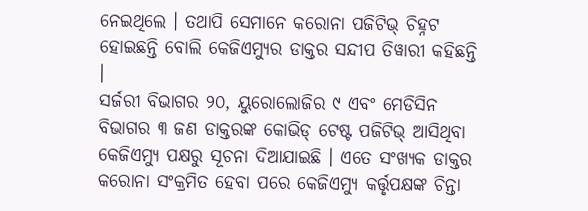ନେଇଥିଲେ । ତଥାପି ସେମାନେ କରୋନା ପଜିଟିଭ୍ ଚିହ୍ନଟ ହୋଇଛନ୍ତି ବୋଲି କେଜିଏମ୍ୟୁର ଡାକ୍ତର ସନ୍ଦୀପ ତିୱାରୀ କହିଛନ୍ତି ।
ସର୍ଜରୀ ବିଭାଗର ୨୦, ୟୁରୋଲୋଜିର ୯ ଏବଂ ମେଡିସିନ ବିଭାଗର ୩ ଜଣ ଡାକ୍ତରଙ୍କ କୋଭିଡ୍ ଟେଷ୍ଟ ପଜିଟିଭ୍ ଆସିଥିବା କେଜିଏମ୍ୟୁ ପକ୍ଷରୁ ସୂଚନା ଦିଆଯାଇଛି । ଏତେ ସଂଖ୍ୟକ ଡାକ୍ତର କରୋନା ସଂକ୍ରମିତ ହେବା ପରେ କେଜିଏମ୍ୟୁ କର୍ତ୍ତୃପକ୍ଷଙ୍କ ଚିନ୍ତା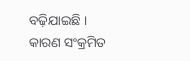ବଢ଼ିଯାଇଛି । କାରଣ ସଂକ୍ରମିତ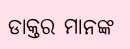ଡାକ୍ତର ମାନଙ୍କ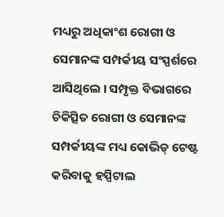ମଧ୍ୟରୁ ଅଧିକାଂଶ ରୋଗୀ ଓ ସେମାନଙ୍କ ସମ୍ପର୍କୀୟ ସଂସ୍ପର୍ଶରେ ଆସିଥିଲେ । ସମ୍ପୃକ୍ତ ବିଭାଗରେ ଚିକିତ୍ସିତ ରୋଗୀ ଓ ସେମାନଙ୍କ ସମ୍ପର୍କୀୟଙ୍କ ମଧ୍ୟ କୋଭିଡ୍ ଟେଷ୍ଟ କରିବାକୁ ହସ୍ପିଟାଲ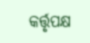କର୍ତ୍ତୃପକ୍ଷ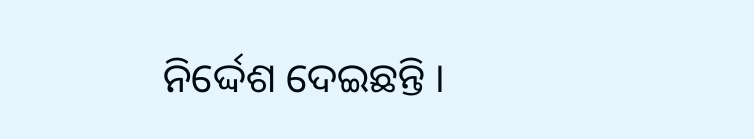ନିର୍ଦ୍ଦେଶ ଦେଇଛନ୍ତି ।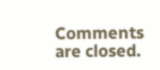Comments are closed.